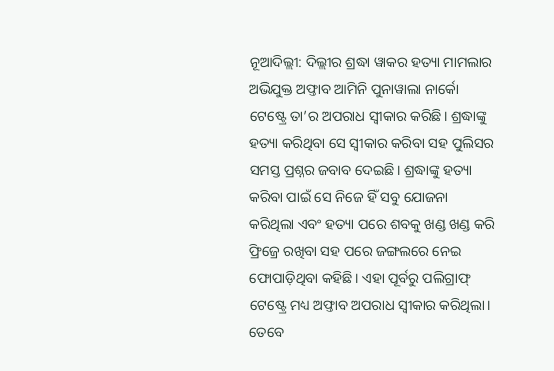ନୂଆଦିଲ୍ଲୀ: ଦିଲ୍ଲୀର ଶ୍ରଦ୍ଧା ୱାକର ହତ୍ୟା ମାମଲାର ଅଭିଯୁକ୍ତ ଅଫ୍ତାବ ଆମିନି ପୁନାୱାଲା ନାର୍କୋ ଟେଷ୍ଟ୍ରେ ତା’ର ଅପରାଧ ସ୍ବୀକାର କରିଛି। ଶ୍ରଦ୍ଧାଙ୍କୁ ହତ୍ୟା କରିଥିବା ସେ ସ୍ବୀକାର କରିବା ସହ ପୁଲିସର ସମସ୍ତ ପ୍ରଶ୍ନର ଜବାବ ଦେଇଛି। ଶ୍ରଦ୍ଧାଙ୍କୁ ହତ୍ୟା କରିବା ପାଇଁ ସେ ନିଜେ ହିଁ ସବୁ ଯୋଜନା କରିଥିଲା ଏବଂ ହତ୍ୟା ପରେ ଶବକୁ ଖଣ୍ଡ ଖଣ୍ଡ କରି ଫ୍ରିଜ୍ରେ ରଖିବା ସହ ପରେ ଜଙ୍ଗଲରେ ନେଇ ଫୋପାଡ଼ିଥିବା କହିଛି। ଏହା ପୂର୍ବରୁ ପଲିଗ୍ରାଫ୍ ଟେଷ୍ଟ୍ରେ ମଧ୍ୟ ଅଫ୍ତାବ ଅପରାଧ ସ୍ବୀକାର କରିଥିଲା।
ତେବେ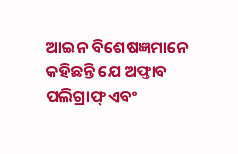ଆଇନ ବିଶେଷଜ୍ଞମାନେ କହିଛନ୍ତି ଯେ ଅଫ୍ତାବ ପଲିଗ୍ରାଫ୍ ଏବଂ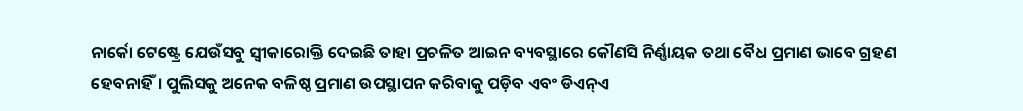ନାର୍କୋ ଟେଷ୍ଟ୍ରେ ଯେଉଁସବୁ ସ୍ବୀକାରୋକ୍ତି ଦେଇଛି ତାହା ପ୍ରଚଳିତ ଆଇନ ବ୍ୟବସ୍ଥାରେ କୌଣସି ନିର୍ଣ୍ଣାୟକ ତଥା ବୈଧ ପ୍ରମାଣ ଭାବେ ଗ୍ରହଣ ହେବନାହିଁ। ପୁଲିସକୁ ଅନେକ ବଳିଷ୍ଠ ପ୍ରମାଣ ଉପସ୍ଥାପନ କରିବାକୁ ପଡ଼ିବ ଏବଂ ଡିଏନ୍ଏ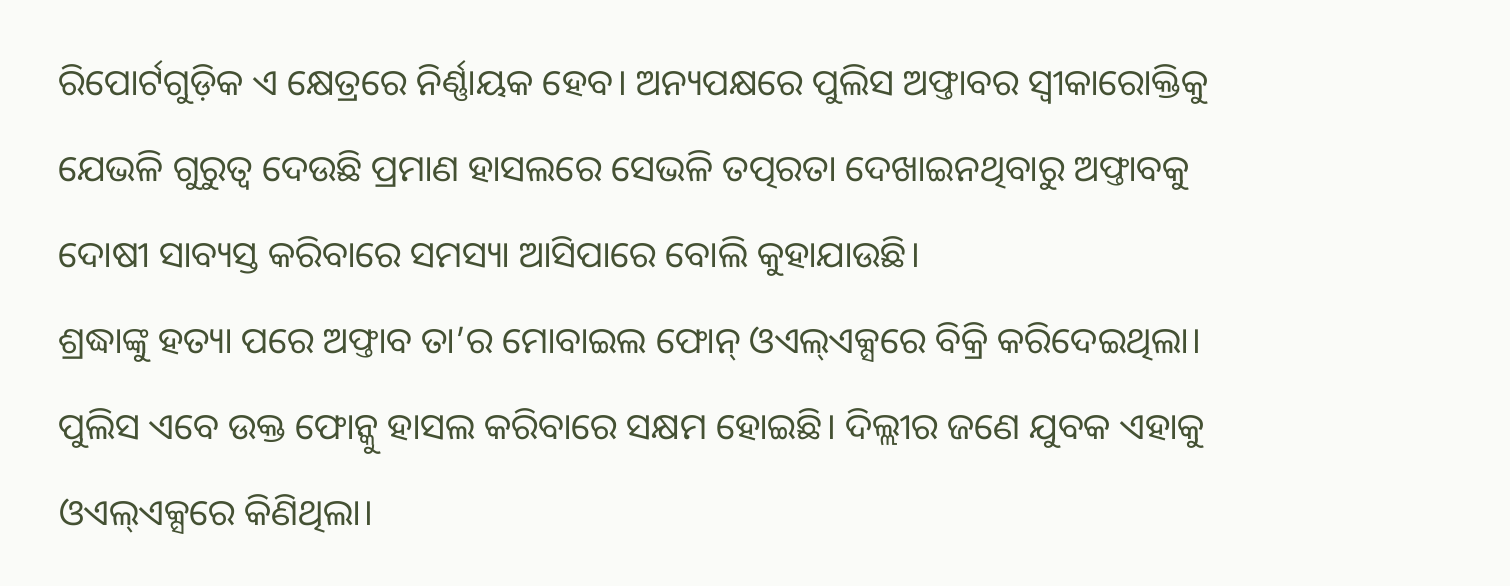ରିପୋର୍ଟଗୁଡ଼ିକ ଏ କ୍ଷେତ୍ରରେ ନିର୍ଣ୍ଣାୟକ ହେବ। ଅନ୍ୟପକ୍ଷରେ ପୁଲିସ ଅଫ୍ତାବର ସ୍ବୀକାରୋକ୍ତିକୁ ଯେଭଳି ଗୁରୁତ୍ବ ଦେଉଛି ପ୍ରମାଣ ହାସଲରେ ସେଭଳି ତତ୍ପରତା ଦେଖାଇନଥିବାରୁ ଅଫ୍ତାବକୁ ଦୋଷୀ ସାବ୍ୟସ୍ତ କରିବାରେ ସମସ୍ୟା ଆସିପାରେ ବୋଲି କୁହାଯାଉଛି।
ଶ୍ରଦ୍ଧାଙ୍କୁ ହତ୍ୟା ପରେ ଅଫ୍ତାବ ତା’ର ମୋବାଇଲ ଫୋନ୍ ଓଏଲ୍ଏକ୍ସରେ ବିକ୍ରି କରିଦେଇଥିଲା। ପୁଲିସ ଏବେ ଉକ୍ତ ଫୋନ୍କୁ ହାସଲ କରିବାରେ ସକ୍ଷମ ହୋଇଛି। ଦିଲ୍ଲୀର ଜଣେ ଯୁବକ ଏହାକୁ ଓଏଲ୍ଏକ୍ସରେ କିଣିଥିଲା।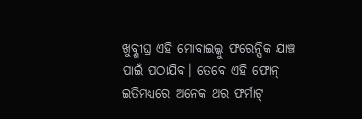ଖୁବ୍ଶୀଘ୍ର ଏହି ମୋବାଇଲ୍କୁ ଫରେନ୍ସିକ ଯାଞ୍ଚ ପାଇଁ ପଠାଯିବ। ତେବେ ଏହି ଫୋନ୍ ଇତିମଧ୍ୟରେ ଅନେକ ଥର ଫର୍ମାଟ୍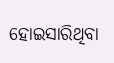ହୋଇସାରିଥିବା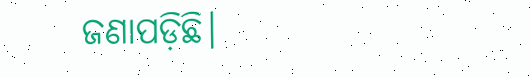ଜଣାପଡ଼ିଛି।